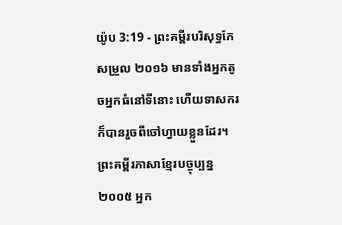យ៉ូប 3:19 - ព្រះគម្ពីរបរិសុទ្ធកែសម្រួល ២០១៦ មានទាំងអ្នកតូចអ្នកធំនៅទីនោះ ហើយទាសករក៏បានរួចពីចៅហ្វាយខ្លួនដែរ។ ព្រះគម្ពីរភាសាខ្មែរបច្ចុប្បន្ន ២០០៥ អ្នក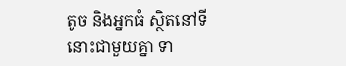តូច និងអ្នកធំ ស្ថិតនៅទីនោះជាមួយគ្នា ទា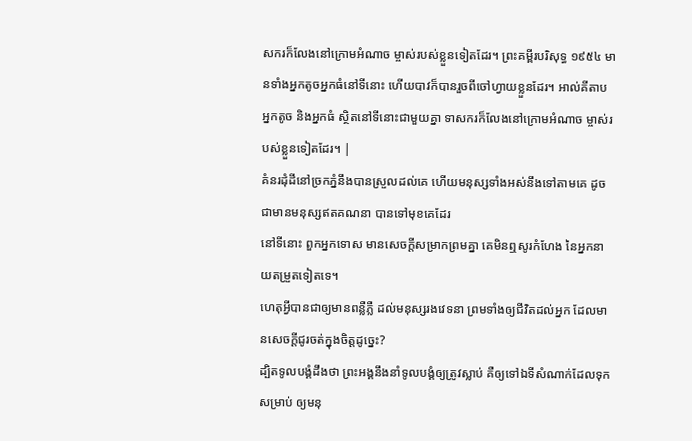សករក៏លែងនៅក្រោមអំណាច ម្ចាស់របស់ខ្លួនទៀតដែរ។ ព្រះគម្ពីរបរិសុទ្ធ ១៩៥៤ មានទាំងអ្នកតូចអ្នកធំនៅទីនោះ ហើយបាវក៏បានរួចពីចៅហ្វាយខ្លួនដែរ។ អាល់គីតាប អ្នកតូច និងអ្នកធំ ស្ថិតនៅទីនោះជាមួយគ្នា ទាសករក៏លែងនៅក្រោមអំណាច ម្ចាស់របស់ខ្លួនទៀតដែរ។ |
គំនរដុំដីនៅច្រកភ្នំនឹងបានស្រួលដល់គេ ហើយមនុស្សទាំងអស់នឹងទៅតាមគេ ដូចជាមានមនុស្សឥតគណនា បានទៅមុខគេដែរ
នៅទីនោះ ពួកអ្នកទោស មានសេចក្ដីសម្រាកព្រមគ្នា គេមិនឮសូរកំហែង នៃអ្នកនាយតម្រួតទៀតទេ។
ហេតុអ្វីបានជាឲ្យមានពន្លឺភ្លឺ ដល់មនុស្សរងវេទនា ព្រមទាំងឲ្យជីវិតដល់អ្នក ដែលមានសេចក្ដីជូរចត់ក្នុងចិត្តដូច្នេះ?
ដ្បិតទូលបង្គំដឹងថា ព្រះអង្គនឹងនាំទូលបង្គំឲ្យត្រូវស្លាប់ គឺឲ្យទៅឯទីសំណាក់ដែលទុកសម្រាប់ ឲ្យមនុ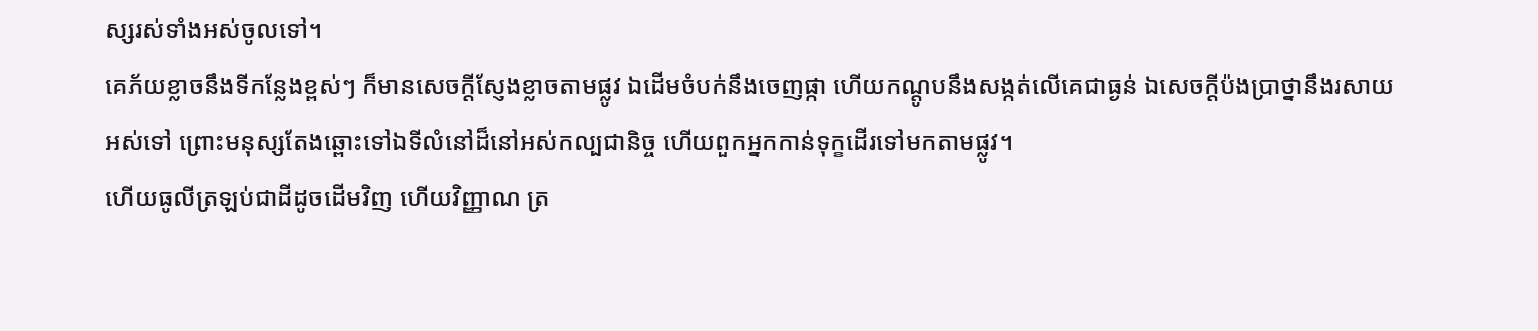ស្សរស់ទាំងអស់ចូលទៅ។
គេភ័យខ្លាចនឹងទីកន្លែងខ្ពស់ៗ ក៏មានសេចក្ដីស្ញែងខ្លាចតាមផ្លូវ ឯដើមចំបក់នឹងចេញផ្កា ហើយកណ្តូបនឹងសង្កត់លើគេជាធ្ងន់ ឯសេចក្ដីប៉ងប្រាថ្នានឹងរសាយអស់ទៅ ព្រោះមនុស្សតែងឆ្ពោះទៅឯទីលំនៅដ៏នៅអស់កល្បជានិច្ច ហើយពួកអ្នកកាន់ទុក្ខដើរទៅមកតាមផ្លូវ។
ហើយធូលីត្រឡប់ជាដីដូចដើមវិញ ហើយវិញ្ញាណ ត្រ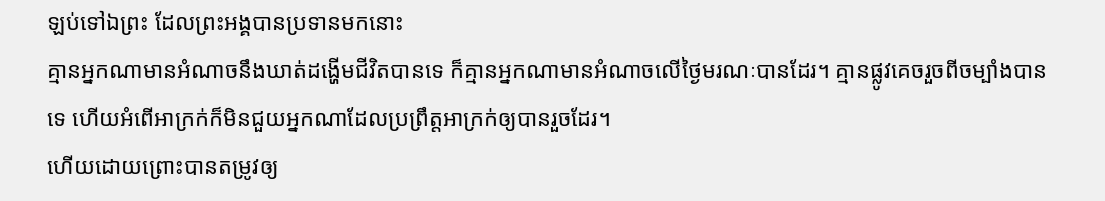ឡប់ទៅឯព្រះ ដែលព្រះអង្គបានប្រទានមកនោះ
គ្មានអ្នកណាមានអំណាចនឹងឃាត់ដង្ហើមជីវិតបានទេ ក៏គ្មានអ្នកណាមានអំណាចលើថ្ងៃមរណៈបានដែរ។ គ្មានផ្លូវគេចរួចពីចម្បាំងបានទេ ហើយអំពើអាក្រក់ក៏មិនជួយអ្នកណាដែលប្រព្រឹត្តអាក្រក់ឲ្យបានរួចដែរ។
ហើយដោយព្រោះបានតម្រូវឲ្យ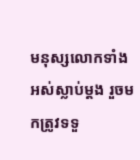មនុស្សលោកទាំងអស់ស្លាប់ម្ដង រួចមកត្រូវទទួ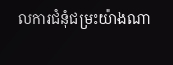លការជំនុំជម្រះយ៉ាងណា